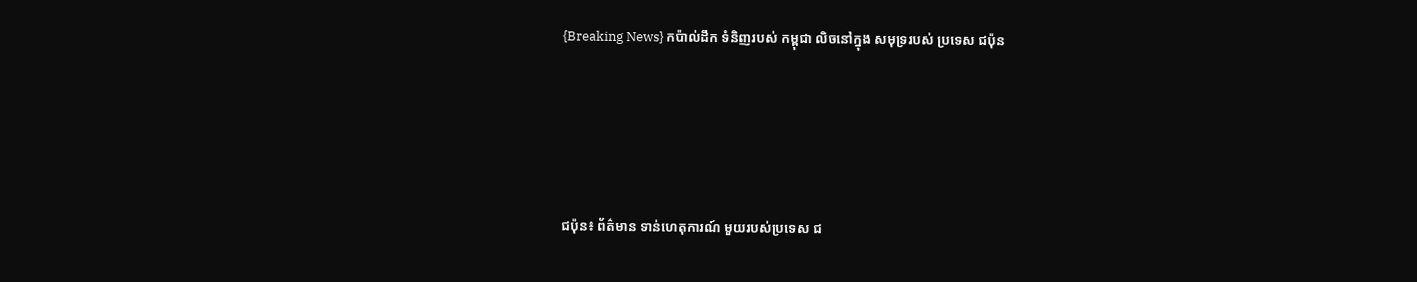{Breaking News} កប៉ាល់ដឹក ទំនិញរបស់ កម្ពុជា លិចនៅក្នុង សមុទ្ររបស់ ប្រទេស ជប៉ុន





ជប៉ុន៖ ព័ត៌មាន ទាន់ហេតុការណ៍ មួយរបស់ប្រទេស ជ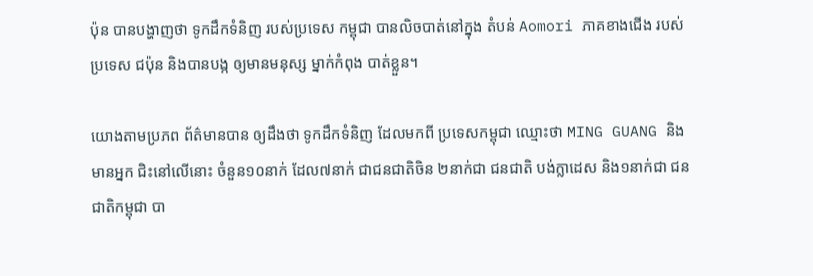ប៉ុន បានបង្ហាញថា ទូកដឹកទំនិញ របស់ប្រទេស កម្ពុជា បានលិចបាត់នៅក្នុង តំបន់ Aomori ភាគខាងជើង របស់ប្រទេស ជប៉ុន និងបានបង្ក ឲ្យមានមនុស្ស ម្នាក់កំពុង បាត់ខ្លួន។

យោងតាមប្រភព ព័ត៌មានបាន ឲ្យដឹងថា ទូកដឹកទំនិញ ដែលមកពី ប្រទេសកម្ពុជា ឈ្មោះថា MING GUANG និងមានអ្នក ជិះនៅលើនោះ ចំនួន១០នាក់ ដែល៧នាក់ ជាជនជាតិចិន ២នាក់ជា ជនជាតិ បង់ក្លាដេស និង១នាក់ជា ជនជាតិកម្ពុជា បា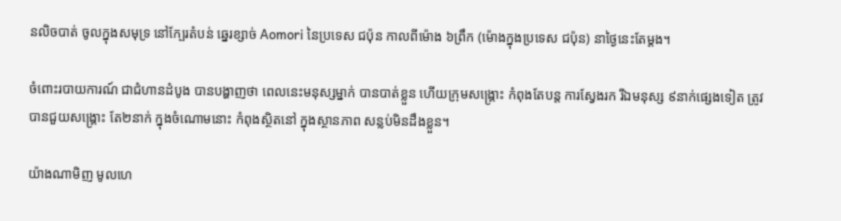នលិចបាត់ ចូលក្នុងសមុទ្រ នៅក្បែរតំបន់ ឆ្នេរខ្សាច់ Aomori នៃប្រទេស ជប៉ុន កាលពីម៉ោង ៦ព្រឹក (ម៉ោងក្នុងប្រទេស ជប៉ុន) នាថ្ងៃនេះតែម្តង។

ចំពោះរបាយការណ៍ ជាជំហានដំបូង បានបង្ហាញថា ពេលនេះមនុស្សម្នាក់ បានបាត់ខ្លួន ហើយក្រុមសង្រ្គោះ កំពុងតែបន្ត ការស្វែងរក រីឯមនុស្ស ៩នាក់ផ្សេងទៀត ត្រូវបានជួយសង្រ្គោះ តែ២នាក់ ក្នុងចំណោមនោះ កំពុងស្ថិតនៅ ក្នុងស្ថានភាព សន្លប់មិនដឹងខ្លួន។

យ៉ាងណាមិញ មូលហេ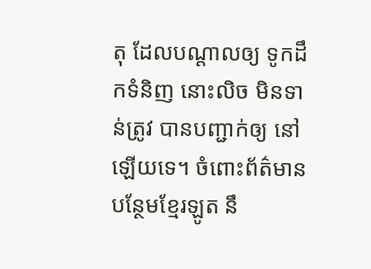តុ ដែលបណ្តាលឲ្យ ទូកដឹកទំនិញ នោះលិច មិនទាន់ត្រូវ បានបញ្ជាក់ឲ្យ នៅឡើយទេ។ ចំពោះព័ត៌មាន បន្ថែមខ្មែរឡូត នឹ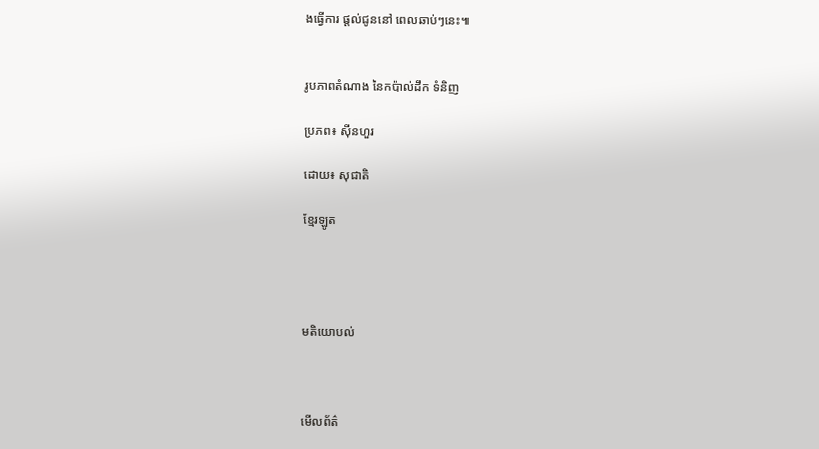ងធ្វើការ ផ្តល់ជូននៅ ពេលឆាប់ៗនេះ៕


រូបភាពតំណាង នៃកប៉ាល់ដឹក ទំនិញ

ប្រភព៖ ស៊ីនហួរ

ដោយ៖ សុជាតិ

ខ្មែរឡូត




មតិយោបល់



មើលព័ត៌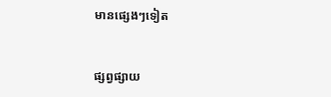មានផ្សេងៗទៀត


ផ្សព្វផ្សាយ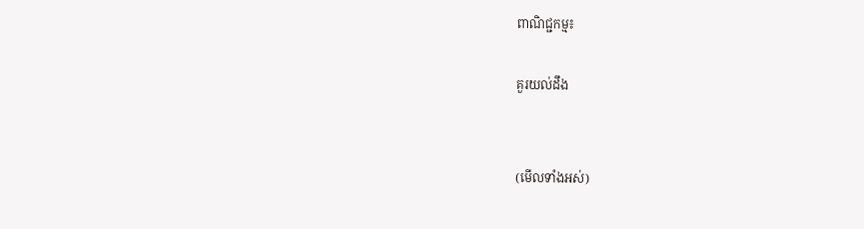ពាណិជ្ជកម្ម៖

គួរយល់ដឹង


(មើលទាំងអស់)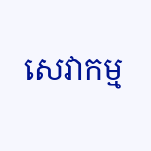សេវាកម្ម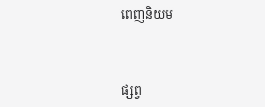ពេញនិយម



ផ្សព្វ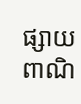ផ្សាយពាណិ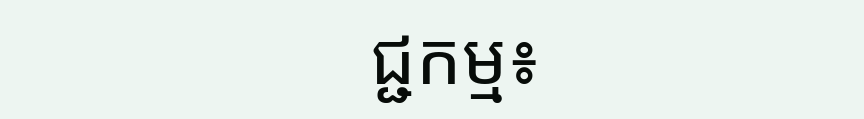ជ្ជកម្ម៖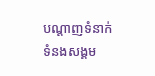បណ្តាញទំនាក់ទំនងសង្គម